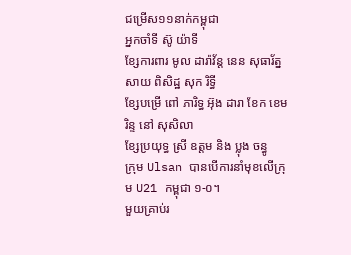ជម្រើស១១នាក់កម្ពុជា
អ្នកចាំទី ស៊ូ យ៉ាទី
ខ្សែការពារ មូល ដារ៉ាវ័ន្ត នេន សុធារ័ត្ន សាយ ពិសិដ្ឋ សុក រិទ្ធី
ខ្សែបម្រើ ពៅ ភារិទ្ធ អ៊ុង ដារា ខែក ខេមរិន្ទ នៅ សុសិលា
ខ្សែប្រយុទ្ធ ស្រី ឧត្ដម និង ប្លុង ចន្ធូ
ក្រុម Ulsan បានបើការនាំមុខលើក្រុម U21 កម្ពុជា ១-០។
មួយគ្រាប់រ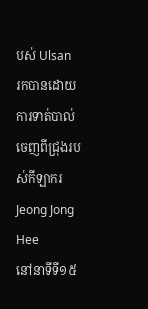បស់ Ulsan
រកបានដោយការទាត់បាល់ចេញពីជ្រុងរបស់កីឡាករ Jeong Jong Hee
នៅនាទីទី១៥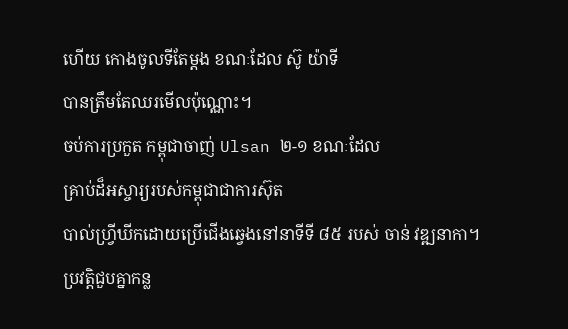ហើយ កោងចូលទីតែម្ដង ខណៈដែល ស៊ូ យ៉ាទី
បានត្រឹមតែឈរមើលប៉ុណ្ណោះ។
ចប់ការប្រកួត កម្ពុជាចាញ់ Ulsan ២-១ ខណៈដែល
គ្រាប់ដ៏អស្ចារ្យរបស់កម្ពុជាជាការស៊ុត
បាល់ហ្រ្វីឃីកដោយប្រើជើងឆ្វេងនៅនាទីទី ៨៥ របស់ ចាន់ វឌ្ឍនាកា។
ប្រវត្តិជួបគ្នាកន្ល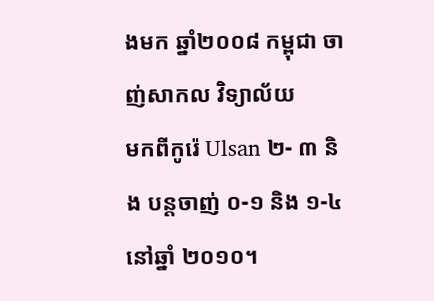ងមក ឆ្នាំ២០០៨ កម្ពុជា ចាញ់សាកល វិទ្យាល័យ
មកពីកូរ៉េ Ulsan ២- ៣ និង បន្តចាញ់ ០-១ និង ១-៤ នៅឆ្នាំ ២០១០។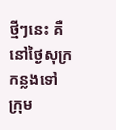ថ្មីៗនេះ គឺនៅថ្ងៃសុក្រកន្លងទៅ
ក្រុម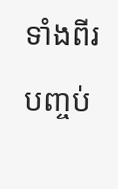ទាំងពីរបញ្ចប់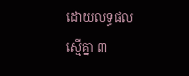ដោយលទ្ធផលស្មើគ្នា ៣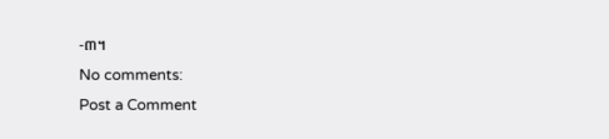-៣។
No comments:
Post a Comment